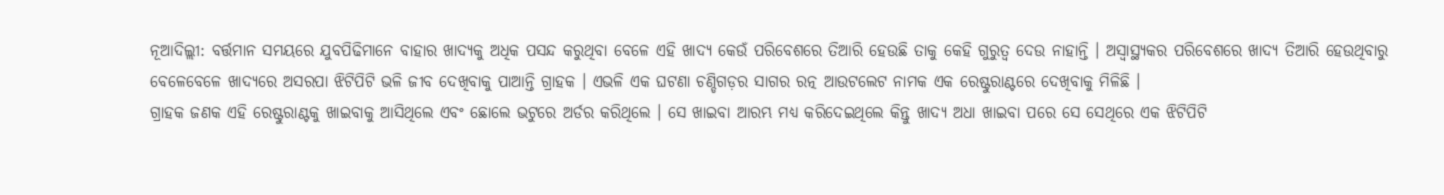ନୂଆଦିଲ୍ଲୀ: ବର୍ତ୍ତମାନ ସମୟରେ ଯୁବପିଢିମାନେ ବାହାର ଖାଦ୍ୟକୁ ଅଧିକ ପସନ୍ଦ କରୁଥିବା ବେଳେ ଏହି ଖାଦ୍ୟ କେଉଁ ପରିବେଶରେ ତିଆରି ହେଉଛି ତାକୁ କେହି ଗୁରୁତ୍ୱ ଦେଉ ନାହାନ୍ତି । ଅସ୍ୱାସ୍ଥ୍ୟକର ପରିବେଶରେ ଖାଦ୍ୟ ତିଆରି ହେଉଥିବାରୁ ବେଳେବେଳେ ଖାଦ୍ୟରେ ଅସରପା ଝିଟିପିଟି ଭଳି ଜୀବ ଦେଖିବାକୁ ପାଆନ୍ତି ଗ୍ରାହକ । ଏଭଳି ଏକ ଘଟଣା ଚଣ୍ଡିଗଡ଼ର ସାଗର ରତ୍ନ ଆଉଟଲେଟ ନାମକ ଏକ ରେଷ୍ଟୁରାଣ୍ଟରେ ଦେଖିବାକୁ ମିଳିଛି ।
ଗ୍ରାହକ ଜଣକ ଏହି ରେଷ୍ଟୁରାଣ୍ଟକୁ ଖାଇବାକୁ ଆସିଥିଲେ ଏବଂ ଛୋଲେ ଭଟୁରେ ଅର୍ଡର କରିଥିଲେ । ସେ ଖାଇବା ଆରମ୍ଭ ମଧ୍ୟ କରିଦେଇଥିଲେ କିନ୍ତୁ ଖାଦ୍ୟ ଅଧା ଖାଇବା ପରେ ସେ ସେଥିରେ ଏକ ଝିଟିପିଟି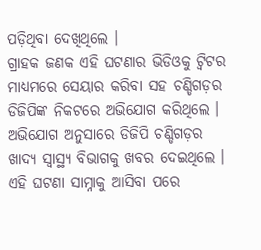ପଡ଼ିଥିବା ଦେଖିଥିଲେ ।
ଗ୍ରାହକ ଜଣକ ଏହି ଘଟଣାର ଭିଡିଓକୁ ଟ୍ୱିଟର ମାଧ୍ୟମରେ ସେୟାର କରିବା ସହ ଚଣ୍ଡିଗଡ଼ର ଡିଜିପିଙ୍କ ନିକଟରେ ଅଭିଯୋଗ କରିଥିଲେ । ଅଭିଯୋଗ ଅନୁସାରେ ଡିଜିପି ଚଣ୍ଡିଗଡ଼ର ଖାଦ୍ୟ ସ୍ୱାସ୍ଥ୍ୟ ବିଭାଗକୁ ଖବର ଦେଇଥିଲେ ।
ଏହି ଘଟଣା ସାମ୍ନାକୁ ଆସିବା ପରେ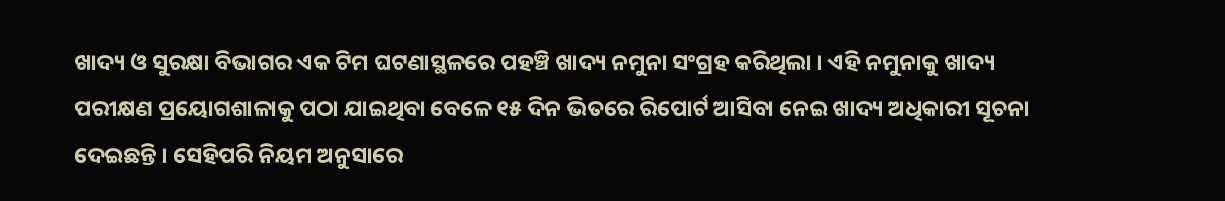ଖାଦ୍ୟ ଓ ସୁରକ୍ଷା ବିଭାଗର ଏକ ଟିମ ଘଟଣାସ୍ଥଳରେ ପହଞ୍ଚି ଖାଦ୍ୟ ନମୁନା ସଂଗ୍ରହ କରିଥିଲା । ଏହି ନମୁନାକୁ ଖାଦ୍ୟ ପରୀକ୍ଷଣ ପ୍ରୟୋଗଶାଳାକୁ ପଠା ଯାଇଥିବା ବେଳେ ୧୫ ଦିନ ଭିତରେ ରିପୋର୍ଟ ଆସିବା ନେଇ ଖାଦ୍ୟ ଅଧିକାରୀ ସୂଚନା ଦେଇଛନ୍ତି । ସେହିପରି ନିୟମ ଅନୁସାରେ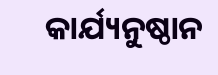କାର୍ଯ୍ୟନୁଷ୍ଠାନ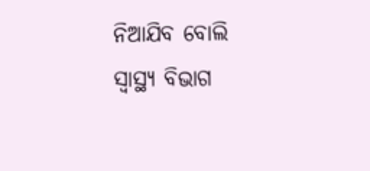ନିଆଯିବ ବୋଲି ସ୍ୱାସ୍ଥ୍ୟ ବିଭାଗ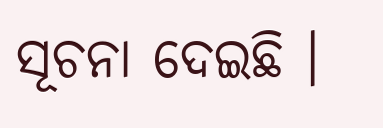ସୂଚନା ଦେଇଛି ।